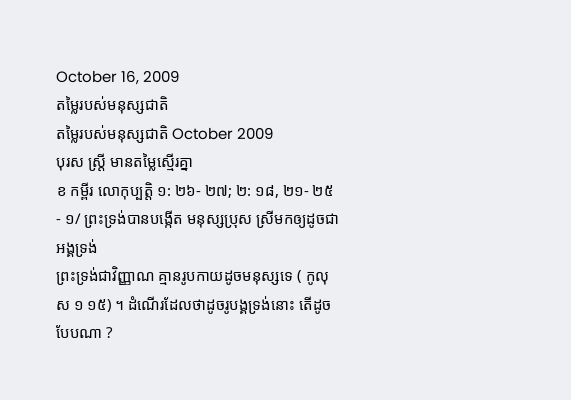October 16, 2009
តម្លៃរបស់មនុស្សជាតិ
តម្លៃរបស់មនុស្សជាតិ October 2009
បុរស ស្រ្តី មានតម្លៃស្មើរគ្នា
ខ កម្ពីរ លោកុប្បត្តិ ១: ២៦- ២៧; ២: ១៨, ២១- ២៥
- ១/ ព្រះទ្រង់បានបង្កើត មនុស្សប្រុស ស្រីមកឲ្យដូចជាអង្គទ្រង់
ព្រះទ្រង់ជាវិញ្ញាណ គ្មានរូបកាយដូចមនុស្សទេ ( កូលុស ១ ១៥) ។ ដំណើរដែលថាដូចរូបង្គទ្រង់នោះ តើដូចបែបណា ?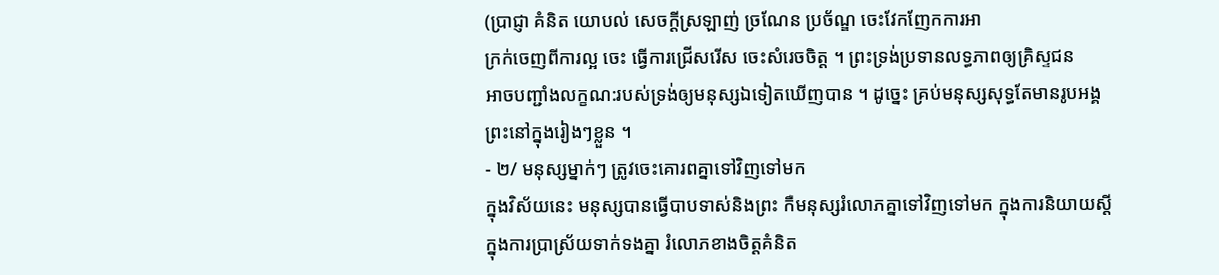(បា្រជ្ញា គំនិត យោបល់ សេចក្តីស្រឡាញ់ ច្រណែន ប្រច័ណ្ឌ ចេះវែកញែកការអា
ក្រក់ចេញពីការល្អ ចេះ ធ្វើការជ្រើសរើស ចេះសំរេចចិត្ត ។ ព្រះទ្រង់ប្រទានលទ្ធភាពឲ្យគ្រិស្ទជន
អាចបញ្ជាំងលក្ខណ:របស់ទ្រង់ឲ្យមនុស្សឯទៀតឃើញបាន ។ ដូច្នេះ គ្រប់មនុស្សសុទ្ធតែមានរូបអង្គ
ព្រះនៅក្នុងរៀងៗខ្លួន ។
- ២/ មនុស្សម្នាក់ៗ ត្រូវចេះគោរពគ្នាទៅវិញទៅមក
ក្នុងវិស័យនេះ មនុស្សបានធ្វើបាបទាស់និងព្រះ កឺមនុស្សរំលោភគ្នាទៅវិញទៅមក ក្នុងការនិយាយស្តី
ក្នុងការបា្រស្រ័យទាក់ទងគ្នា រំលោភខាងចិត្តគំនិត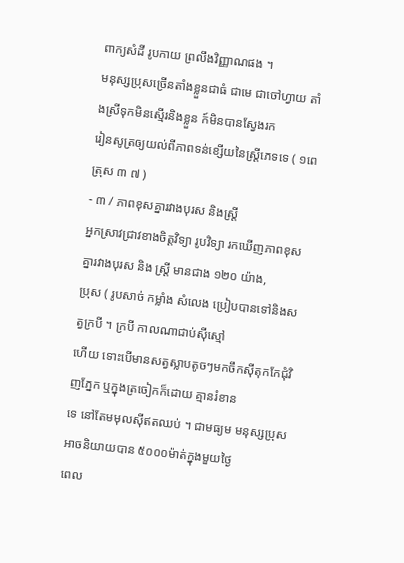ពាក្យសំដី រូបកាយ ព្រលឹងវិញ្ញាណផង ។
មនុស្សប្រុសច្រើនតាំងខ្លួនជាធំ ជាមេ ជាចៅហ្វាយ តាំងស្រីទុកមិនស្មើរនិងខ្លួន ក៍មិនបានស្វែងរក
រៀនសូត្រឲ្យយល់ពីភាពទន់ខ្សើយនៃស្រ្តីភេទទេ ( ១ពេត្រុស ៣ ៧ )
- ៣ / ភាពខុសគ្នារវាងបុរស និងស្រ្តី
អ្នកស្រាវជ្រាវខាងចិត្តវិទ្យា រូបវិទ្យា រកឃើញភាពខុសគ្នារវាងបុរស និង ស្រ្តី មានជាង ១២០ យ៉ាង,
ប្រុស ( រូបសាច់ កម្លាំង សំលេង ប្រៀបបានទៅនិងសត្វក្របី ។ ក្របី កាលណាជាប់ស៊ីស្មៅ
ហើយ ទោះបើមានសត្វស្លាបតូចៗមកចឹកស៊ីតុកកែជុំវិញភ្នែក ឬក្នុងត្រចៀកក៏ដោយ គ្មានរំខាន
ទេ នៅតែមមុលស៊ីឥតឈប់ ។ ជាមធ្យម មនុស្សប្រុសអាចនិយាយបាន ៥០០០ម៉ាត់ក្នុងមួយថ្ងៃ
ពេល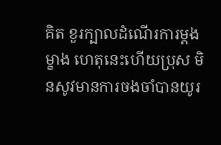គិត ខួរក្បាលដំណើរការម្តងម្ខាង ហេតុនេះហើយប្រុស មិនសូវមានការចងចាំបានយូរ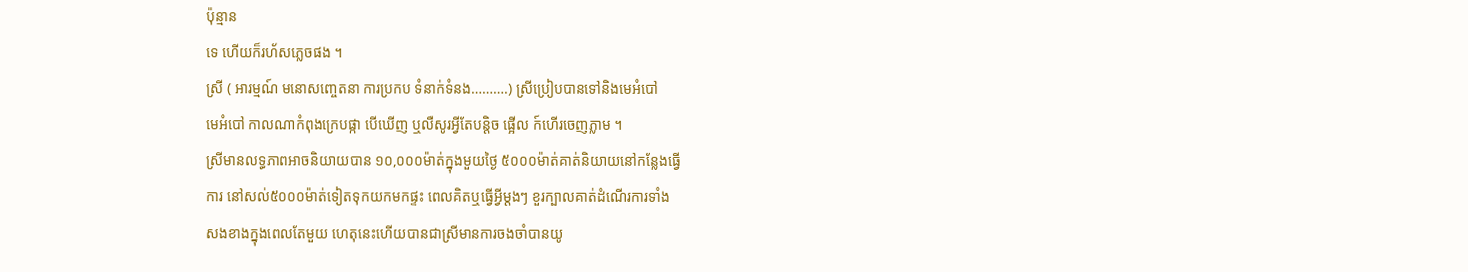ប៉ុន្មាន
ទេ ហើយក៏រហ័សភ្លេចផង ។
ស្រី ( អារម្មណ៍ មនោសញ្ចេតនា ការប្រកប ទំនាក់ទំនង……….) ស្រីប្រៀបបានទៅនិងមេអំបៅ
មេអំបៅ កាលណាកំពុងក្រេបផ្កា បើឃើញ ឬលឺសូរអ្វីតែបន្តិច ផ្អើល ក៍ហើរចេញភ្លាម ។
ស្រីមានលទ្ធភាពអាចនិយាយបាន ១០,០០០ម៉ាត់ក្នុងមួយថ្ងៃ ៥០០០ម៉ាត់គាត់និយាយនៅកន្លែងធ្វើ
ការ នៅសល់៥០០០ម៉ាត់ទៀតទុកយកមកផ្ទះ ពេលគិតឬធ្វើអ្វីម្តងៗ ខួរក្បាលគាត់ដំណើរការទាំង
សងខាងក្នុងពេលតែមួយ ហេតុនេះហើយបានជាស្រីមានការចងចាំបានយូ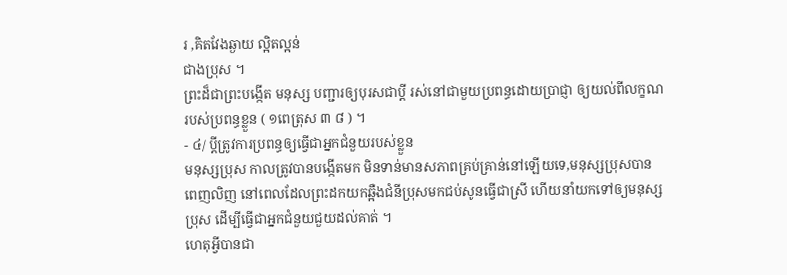រ ,គិតវែងឆ្ងាយ ល្អិតល្អន់
ជាងប្រុស ។
ព្រះដ៏ជាព្រះបង្កើត មនុស្ស បញ្ជារឲ្យបុរសជាប្តី រស់នៅជាមួយប្រពន្ធដោយបា្រជ្ញា ឲ្យយល់ពីលក្ខណ
របស់ប្រពន្ធខ្លួន ( ១ពេត្រុស ៣ ៨ ) ។
- ៤/ ប្តីត្រូវការប្រពន្ធឲ្យធ្វើជាអ្នកជំនួយរបស់ខ្លួន
មនុស្សប្រុស កាលត្រូវបានបង្កើតមក មិនទាន់មានសភាពគ្រប់គ្រាន់នៅឡើយទេ,មនុស្សប្រុសបាន
ពេញលិញ នៅពេលដែលព្រះដកយកឆ្អឺងជំនីប្រុសមកជប់សូនធ្វើជាស្រី ហើយនាំយកទៅឲ្យមនុស្ស
ប្រុស ដើម្បីធ្វើជាអ្នកជំនួយជួយដល់គាត់ ។
ហេតុអ្វីបានជា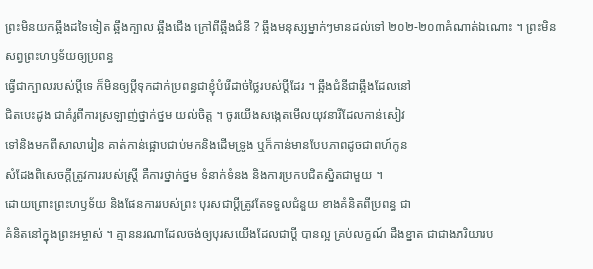ព្រះមិនយកឆ្អឹងដទៃទៀត ឆ្អឹងក្បាល ឆ្អឹងជើង ក្រៅពីឆ្អឹងជំនី ? ឆ្អឹងមនុស្សម្នាក់ៗមានដល់ទៅ ២០២-២០៣គំណាត់ឯណោះ ។ ព្រះមិនសព្វព្រះហឫទ័យឲ្យប្រពន្ធ
ធ្វើជាក្បាលរបស់ប្តីទេ ក៏មិនឲ្យប្តីទុកដាក់ប្រពន្ធជាខ្ញុំបំរើដាច់ថ្លៃរបស់ប្តីដែរ ។ ឆ្អឹងជំនីជាឆ្អឹងដែលនៅ
ជិតបេះដូង ជាគំរូពីការស្រឡាញ់ថ្នាក់ថ្នម យល់ចិត្ត ។ ចូរយើងសង្កេតមើលយុវនារីដែលកាន់សៀវ
ទៅនិងមកពីសាលារៀន គាត់កាន់ផ្អោបជាប់មកនិងដើមទ្រូង ឬក៏កាន់មានបែបភាពដូចជាពហ៍កូន
សំដែងពិសេចក្តីត្រូវការរបស់ស្រ្តី គឺការថ្នាក់ថ្នម ទំនាក់ទំនង និងការប្រកបជិតស្និតជាមួយ ។
ដោយព្រោះព្រះហឫទ័យ និងផែនការរបស់ព្រះ បុរសជាប្តីត្រូវតែទទួលជំនួយ ខាងគំនិតពីប្រពន្ធ ជា
គំនិតនៅក្នុងព្រះអម្ចាស់ ។ គ្មាននរណាដែលចង់ឲ្យបុរសយើងដែលជាប្តី បានល្អ គ្រប់លក្ខណ៍ ដឺងខ្នាត ជាជាងភរិយារប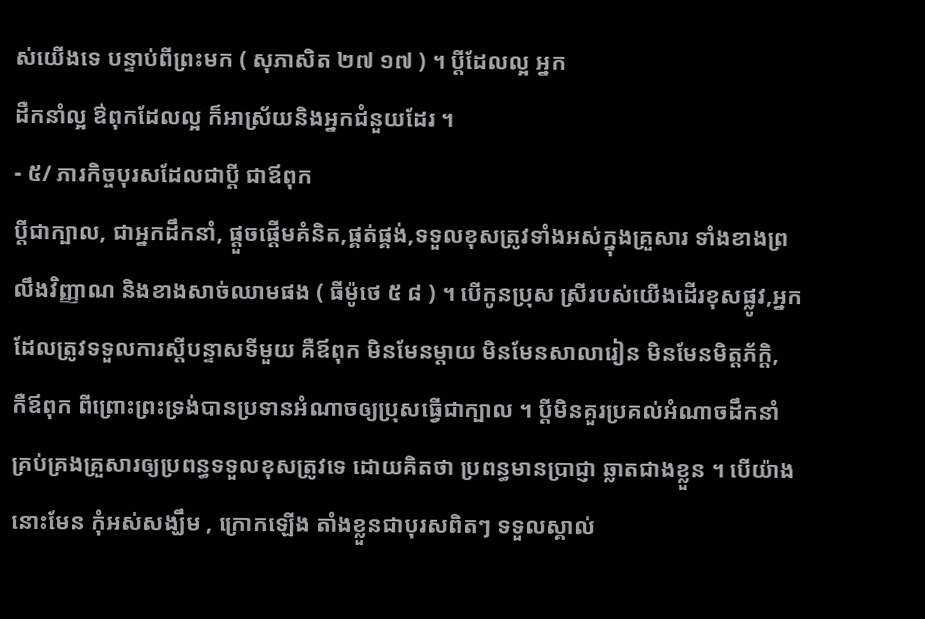ស់យើងទេ បន្ទាប់ពីព្រះមក ( សុភាសិត ២៧ ១៧ ) ។ ប្តីដែលល្អ អ្នក
ដឺកនាំល្អ ឳពុកដែលល្អ ក៏អាស្រ័យនិងអ្នកជំនួយដែរ ។
- ៥/ ភារកិច្ចបុរសដែលជាប្តី ជាឪពុក
ប្តីជាក្បាល, ជាអ្នកដឹកនាំ, ផ្តួចផ្តើមគំនិត,ផ្គត់ផ្គង់,ទទួលខុសត្រូវទាំងអស់ក្នុងគ្រួសារ ទាំងខាងព្រ
លឹងវិញ្ញាណ និងខាងសាច់ឈាមផង ( ធីម៉ូថេ ៥ ៨ ) ។ បើកូនប្រុស ស្រីរបស់យើងដើរខុសផ្លូវ,អ្នក
ដែលត្រូវទទួលការស្តីបន្ទាសទីមួយ គឺឪពុក មិនមែនម្តាយ មិនមែនសាលារៀន មិនមែនមិត្តភ័ក្តិ,
កឺឪពុក ពីព្រោះព្រះទ្រង់បានប្រទានអំណាចឲ្យប្រុសធ្វើជាក្បាល ។ ប្តីមិនគួរប្រគល់អំណាចដឹកនាំ
គ្រប់គ្រងគ្រួសារឲ្យប្រពន្ធទទួលខុសត្រូវទេ ដោយគិតថា ប្រពន្ធមានបា្រជ្ញា ឆ្លាតជាងខ្លួន ។ បើយ៉ាង
នោះមែន កុំអស់សង្ឃឹម , ក្រោកឡើង តាំងខ្លួនជាបុរសពិតៗ ទទួលស្គាល់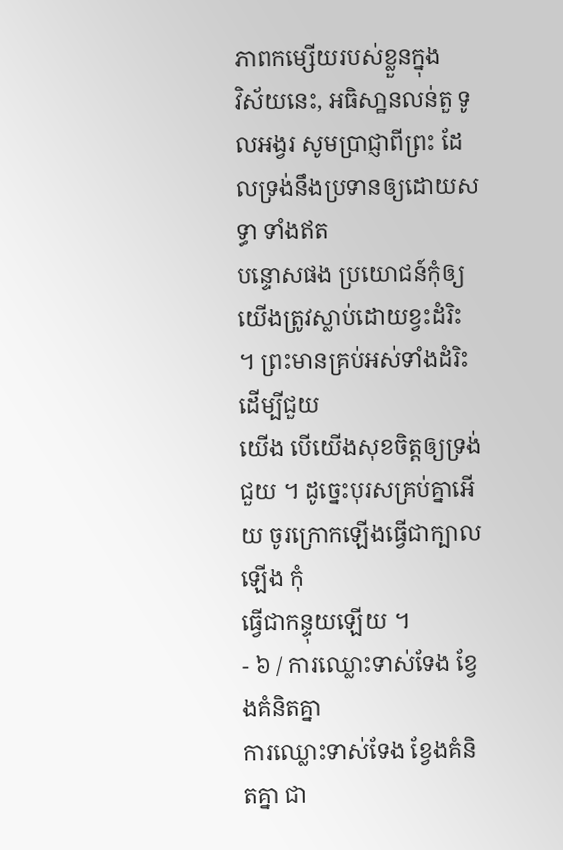ភាពកម្សើយរបស់ខ្លួនក្នុង
វិស័យនេះ, អធិសា្ឋនលន់តួ ទូលអង្វរ សូមបា្រជ្ញាពីព្រះ ដែលទ្រង់នឹងប្រទានឲ្យដោយសទ្ធា ទាំងឥត
បន្ទោសផង ប្រយោជន៍កុំឲ្យយើងត្រូវស្លាប់ដោយខ្វះដំរិះ ។ ព្រះមានគ្រប់អស់ទាំងដំរិះដើម្បីជួយ
យើង បើយើងសុខចិត្តឲ្យទ្រង់ជួយ ។ ដូច្នេះបុរសគ្រប់គ្នាអើយ ចូរក្រោកឡើងធ្វើជាក្បាលឡើង កុំ
ធ្វើជាកន្ទុយឡើយ ។
- ៦ / ការឈ្លោះទាស់ទែង ខ្វែងគំនិតគ្នា
ការឈ្លោះទាស់ទែង ខ្វែងគំនិតគ្នា ជា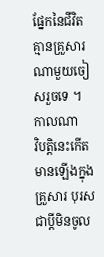ផ្នែកនៃជីវិត គ្មានគ្រួសារណាមួយចៀសរួចទេ ។ កាលណា
វិបត្តិនេះកើតមានឡើងក្នុងគ្រួសារ បុរសជាប្តីមិនចូល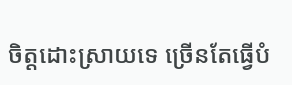ចិត្តដោះស្រាយទេ ច្រើនតែធ្វើបំ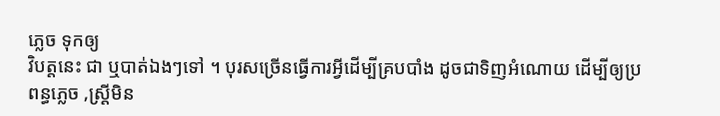ភ្លេច ទុកឲ្យ
វិបត្តនេះ ជា ឬបាត់ឯងៗទៅ ។ បុរសច្រើនធ្វើការអ្វីដើម្បីគ្របបាំង ដូចជាទិញអំណោយ ដើម្បីឲ្យប្រ
ពន្ធភ្លេច ,ស្រ្តីមិន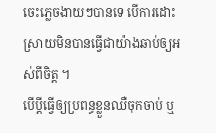ចេះភ្លេចងាយៗបានទេ បើការដោះស្រាយមិនបានធ្វើជាយ៉ាងឆាប់ឲ្យអស់ពីចិត្ត ។
បើប្តីធ្វើឲ្យប្រពន្ធខ្លួនឈឺចុកចាប់ ឬ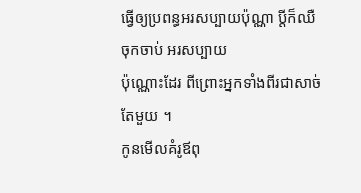ធ្វើឲ្យប្រពន្ធអរសប្បាយប៉ុណ្ណា ប្តីក៏ឈឺចុកចាប់ អរសប្បាយ
ប៉ុណ្ណោះដែរ ពីព្រោះអ្នកទាំងពីរជាសាច់តែមួយ ។
កូនមើលគំរូឪពុ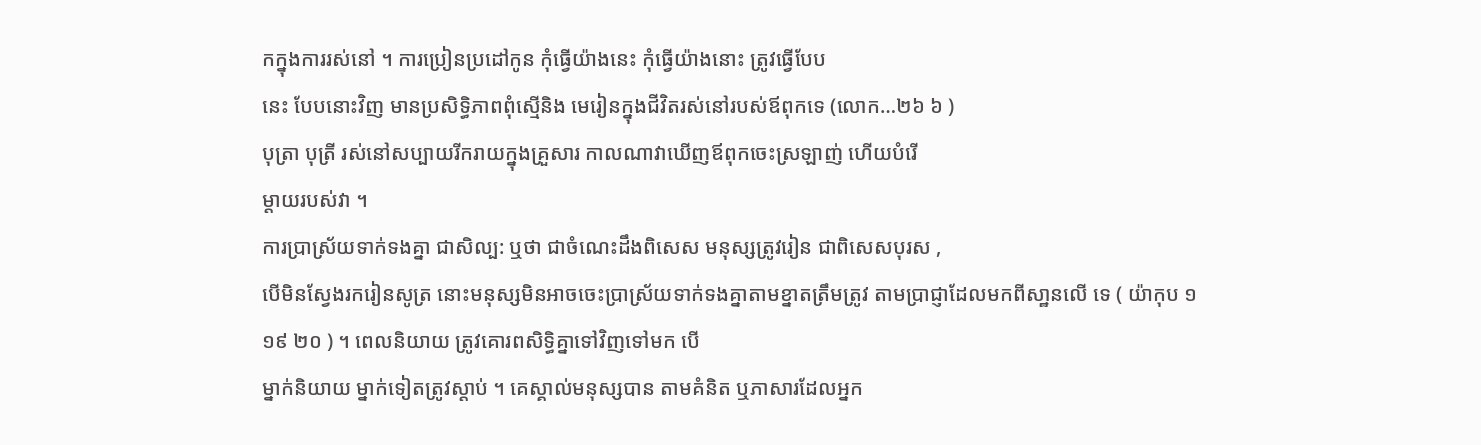កក្នុងការរស់នៅ ។ ការប្រៀនប្រដៅកូន កុំធ្វើយ៉ាងនេះ កុំធ្វើយ៉ាងនោះ ត្រូវធ្វើបែប
នេះ បែបនោះវិញ មានប្រសិទ្ធិភាពពុំស្មើនិង មេរៀនក្នុងជីវិតរស់នៅរបស់ឪពុកទេ (លោក…២៦ ៦ )
បុត្រា បុត្រី រស់នៅសប្បាយរីករាយក្នុងគ្រួសារ កាលណាវាឃើញឪពុកចេះស្រឡាញ់ ហើយបំរើ
ម្តាយរបស់វា ។
ការបា្រស្រ័យទាក់ទងគ្នា ជាសិល្ប: ឬថា ជាចំណេះដឹងពិសេស មនុស្សត្រូវរៀន ជាពិសេសបុរស ,
បើមិនស្វែងរករៀនសូត្រ នោះមនុស្សមិនអាចចេះបា្រស្រ័យទាក់ទងគ្នាតាមខ្នាតត្រឹមត្រូវ តាមបា្រជ្ញាដែលមកពីសា្ឋនលើ ទេ ( យ៉ាកុប ១ ១៩ ២០ ) ។ ពេលនិយាយ ត្រូវគោរពសិទ្ធិគ្នាទៅវិញទៅមក បើ
ម្នាក់និយាយ ម្នាក់ទៀតត្រូវស្តាប់ ។ គេស្គាល់មនុស្សបាន តាមគំនិត ឬភាសារដែលអ្នក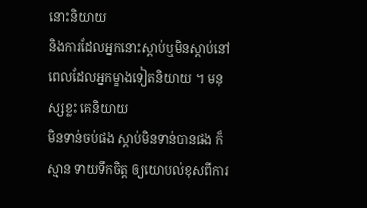នោះនិយាយ
និងការដែលអ្នកនោះស្តាប់ឬមិនស្តាប់នៅពេលដែលអ្នកម្ខាងទៀតនិយាយ ។ មនុស្សខ្លះ គេនិយាយ
មិនទាន់ចប់ផង ស្តាប់មិនទាន់បានផង ក៏ស្មាន ទាយទឹកចិត្ត ឲ្យយោបល់ខុសពីការ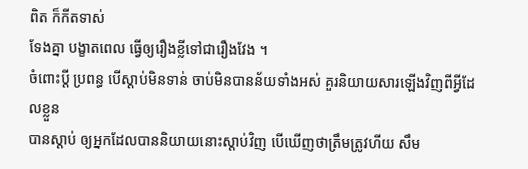ពិត ក៏កីតទាស់
ទែងគ្នា បង្ខាតពេល ធ្វើឲ្យរឿងខ្លីទៅជារឿងវែង ។
ចំពោះប្តី ប្រពន្ធ បើស្តាប់មិនទាន់ ចាប់មិនបានន័យទាំងអស់ គួរនិយាយសារឡើងវិញពីអ្វីដែលខ្លួន
បានស្តាប់ ឲ្យអ្នកដែលបាននិយាយនោះស្តាប់វិញ បើឃើញថាត្រឹមត្រូវហីយ សឹម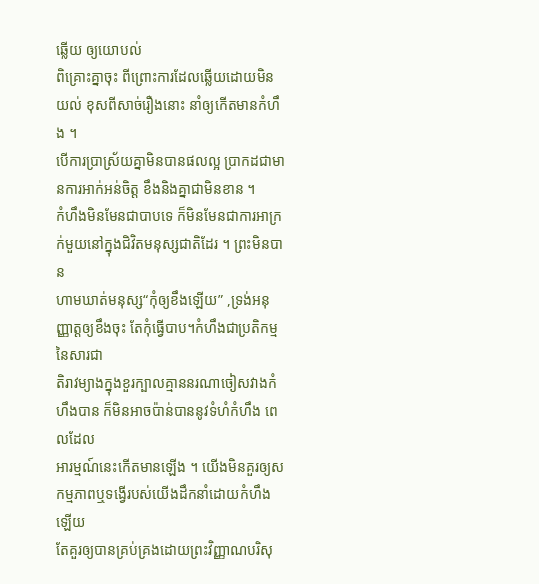ឆ្លើយ ឲ្យយោបល់
ពិគ្រោះគ្នាចុះ ពីព្រោះការដែលឆ្លើយដោយមិនយល់ ខុសពីសាច់រឿងនោះ នាំឲ្យកើតមានកំហឹង ។
បើការបា្រស្រ័យគ្នាមិនបានផលល្អ បា្រកដជាមានការអាក់អន់ចិត្ត ខឹងនិងគ្នាជាមិនខាន ។
កំហឹងមិនមែនជាបាបទេ ក៏មិនមែនជាការអាក្រក់មួយនៅក្នុងជិវិតមនុស្សជាតិដែរ ។ ព្រះមិនបាន
ហាមឃាត់មនុស្ស“កុំឲ្យខឹងឡើយ” ,ទ្រង់អនុញ្ញាត្តឲ្យខឹងចុះ តែកុំធ្វើបាប។កំហឹងជាប្រតិកម្មនៃសារជា
តិរាវម្យាងក្នុងខួរក្បាលគ្មាននរណាចៀសវាងកំហឹងបាន ក៏មិនអាចប៉ាន់បាននូវទំហំកំហឹង ពេលដែល
អារម្មណ៍នេះកើតមានឡើង ។ យើងមិនគួរឲ្យសកម្មភាពឬទង្វើរបស់យើងដឹកនាំដោយកំហឹងឡើយ
តែគួរឲ្យបានគ្រប់គ្រងដោយព្រះវិញ្ញាណបរិសុ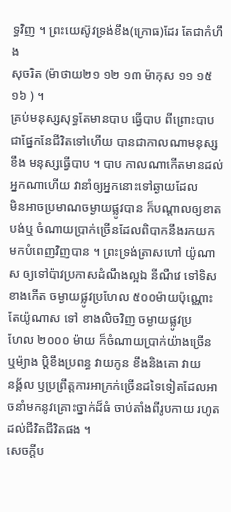ទ្ធវិញ ។ ព្រះយេស៊ូវទ្រង់ខឹង(ក្រោធ)ដែរ តែជាកំហឹង
សុចរិត (ម៉ាថាយ២១ ១២ ១៣ ម៉ាកុស ១១ ១៥ ១៦ ) ។
គ្រប់មនុស្សសុទ្ធតែមានបាប ធ្វើបាប ពីព្រោះបាបជាផ្នែកនែជីវិតទៅហើយ បានជាកាលណាមនុស្ស
ខឹង មនុស្សធ្វើបាប ។ បាប កាលណាកើតមានដល់អ្នកណាហើយ វានាំឲ្យអ្នកនោះទៅឆ្ងាយដែល
មិនអាចប្រមាណចម្ងាយផ្លូវបាន ក៏បណ្តាលឲ្យខាតបង់ឬ ចំណាយបា្រក់ច្រើនដែលពិបាកនឹងរកយក
មកបំពេញវិញបាន ។ ព្រះទ្រង់ត្រាសហៅ យ៉ូណាស ឲ្យទៅប៉ាវប្រកាសដំណឹងល្អឯ នីណឺវេ ទៅទិស
ខាងកើត ចម្ងាយផ្លូវប្រហែល ៥០០ម៉ាយប៉ុណ្ណោះ តែយ៉ូណាស ទៅ ខាងលិចវិញ ចម្ងាយផ្លូវប្រ
ហែល ២០០០ ម៉ាយ ក៏ចំណាយបា្រក់យ៉ាងច្រើន ឬម៉្យាង ប្តិខឹងប្រពន្ធ វាយកូន ខឹងនិងគោ វាយ
នង្គ័ល ឫប្រព្រឹត្តការអាក្រក់ច្រើនដទៃទៀតដែលអាចនាំមកនូវគ្រោះច្នាក់ដ៏ធំ ចាប់តាំងពីរូបកាយ រហូតដល់ជីវិតជីវិតផង ។
សេចក្តីប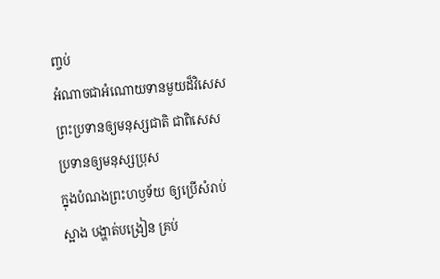ញ្ចប់
អំណាចជាអំណោយទានមួយដ៏វិសេស ព្រះប្រទានឲ្យមនុស្សជាតិ ជាពិសេស ប្រទានឲ្យមនុស្សប្រុស
ក្នុងបំណងព្រះហឫទ័យ ឲ្យប្រើសំរាប់ស្អាង បង្ហាត់បង្រៀន គ្រប់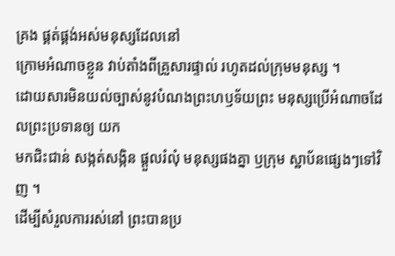គ្រង ផ្គត់ផ្គង់អស់មនុស្សដែលនៅ
ក្រោមអំណាចខ្លួន វាប់តាំងពីគ្រួសារផ្ទាល់ រហូតដល់ក្រុមមនុស្ស ។
ដោយសារមិនយល់ច្បាស់នូវបំណងព្រះហឫទ័យព្រះ មនុស្សប្រើអំណាចដែលព្រះប្រទានឲ្យ យក
មកជិះជាន់ សង្កត់សង្កិន ផ្តួលរំលុំ មនុស្សផងគ្នា ឫក្រុម ស្ឋាប័នផ្សេងៗទៅវិញ ។
ដើម្បីសំរួលការរស់នៅ ព្រះបានប្រ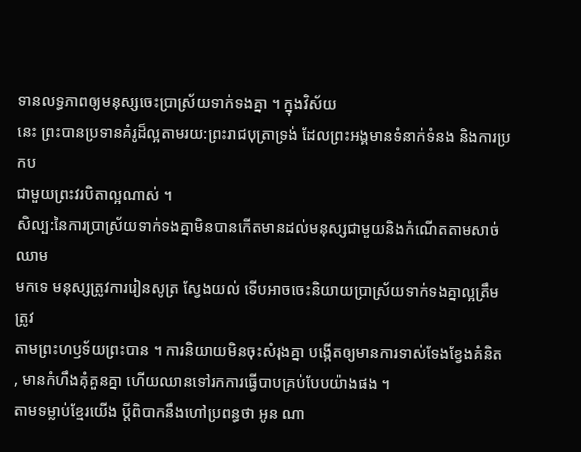ទានលទ្ធភាពឲ្យមនុស្សចេះបា្រស្រ័យទាក់ទងគ្នា ។ ក្នុងវិស័យ
នេះ ព្រះបានប្រទានគំរូដ៏ល្អតាមរយ:ព្រះរាជបុត្រាទ្រង់ ដែលព្រះអង្គមានទំនាក់ទំនង និងការប្រកប
ជាមួយព្រះវរបិតាល្អណាស់ ។
សិល្ប:នៃការបា្រស្រ័យទាក់ទងគ្នាមិនបានកើតមានដល់មនុស្សជាមួយនិងកំណើតតាមសាច់ឈាម
មកទេ មនុស្សត្រូវការរៀនសូត្រ ស្វែងយល់ ទើបអាចចេះនិយាយបា្រស្រ័យទាក់ទងគ្នាល្អត្រឹមត្រូវ
តាមព្រះហឫទ័យព្រះបាន ។ ការនិយាយមិនចុះសំរុងគ្នា បង្កើតឲ្យមានការទាស់ទែងខ្វែងគំនិត , មានកំហឹងគុំគួនគ្នា ហើយឈានទៅរកការធ្វើបាបគ្រប់បែបយ៉ាងផង ។
តាមទម្លាប់ខ្មែរយើង ប្តីពិបាកនឹងហៅប្រពន្ធថា អូន ណា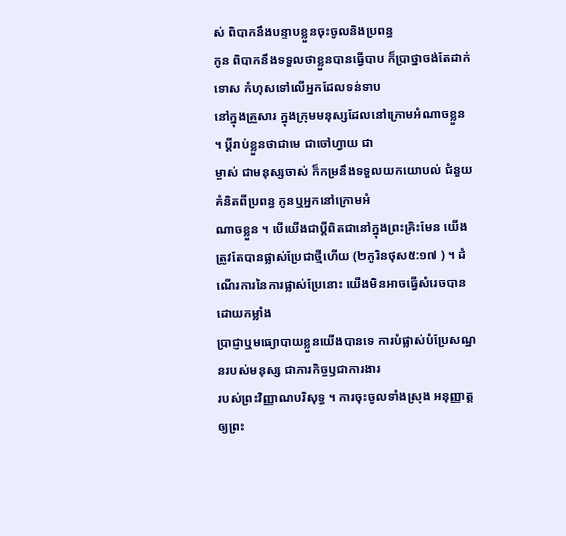ស់ ពិបាកនឹងបន្ទាបខ្លួនចុះចូលនិងប្រពន្ធ
កូន ពិបាកនឹងទទួលថាខ្លួនបានធ្វើបាប ក៏បា្រថ្នាចង់តែដាក់ទោស កំហុសទៅលើអ្នកដែលទន់ទាប
នៅក្នុងគ្រួសារ ក្នុងក្រុមមនុស្សដែលនៅក្រោមអំណាចខ្លួន ។ ប្តីរាប់ខ្លួនថាជាមេ ជាចៅហ្វាយ ជា
ម្ចាស់ ជាមនុស្សចាស់ ក៏កម្រនឹងទទួលយកយោបល់ ជំនួយគំនិតពីប្រពន្ធ កូនឬអ្នកនៅក្រោមអំ
ណាចខ្លួន ។ បើយើងជាប្តីពិតជានៅក្នុងព្រះគ្រិះមែន យើងត្រូវតែបានផ្លាស់ប្រែជាថ្មីហើយ (២កូរិនថុស៥:១៧ ) ។ ដំណើរការនៃការផ្លាស់ប្រែនោះ យើងមិនអាចធ្វើសំរេចបានដោយកម្លាំង
បា្រជ្ញាឬមធ្យោបាយខ្លួនយើងបានទេ ការបំផ្លាស់បំប្រែសណ្ឋនរបស់មនុស្ស ជាភារកិច្ចឫជាការងារ
របស់ព្រះវិញ្ញាណបរិសុទ្ធ ។ ការចុះចូលទាំងស្រុង អនុញ្ញាត្តឲ្យព្រះ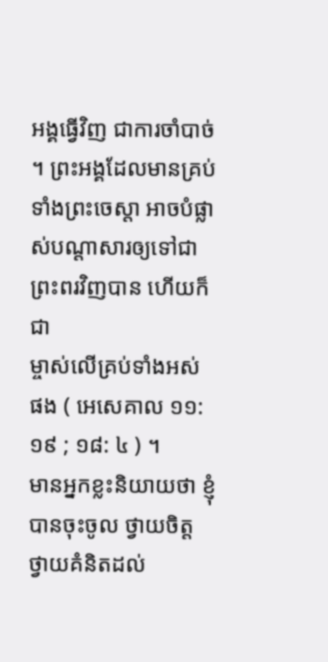អង្គធ្វើវិញ ជាការចាំបាច់ ។ ព្រះអង្គដែលមានគ្រប់ទាំងព្រះចេស្តា អាចបំផ្លាស់បណ្តាសារឲ្យទៅជាព្រះពរវិញបាន ហើយក៏ជា
ម្ចាស់លើគ្រប់ទាំងអស់ ផង ( អេសេគាល ១១: ១៩ ; ១៨: ៤ ) ។
មានអ្នកខ្លះនិយាយថា ខ្ញុំបានចុះចូល ថ្វាយចិត្ត ថ្វាយគំនិតដល់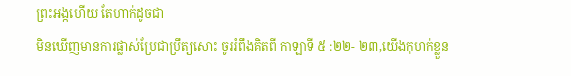ព្រះអង្កហើយ តែហាក់ដូចជា
មិនឃើញមានការផ្លាស់ប្រែជាប្រឹត្យសោះ ចូររំពឹងគិតពី កាឡាទី ៥ :២២- ២៣,យើងកុហក់ខ្លួន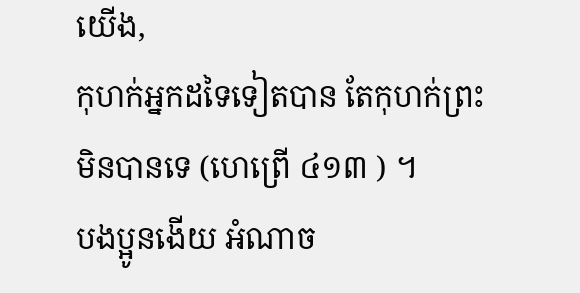យើង,
កុហក់អ្នកដទៃទៀតបាន តែកុហក់ព្រះមិនបានទេ (ហេព្រើ ៤១៣ ) ។
បងប្អូនងើយ អំណាច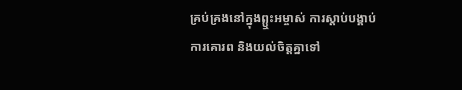គ្រប់គ្រងនៅក្នុងព្ឬះអម្ចាស់ ការស្តាប់បង្គាប់ ការគោរព និងយល់ចិត្តគ្នាទៅ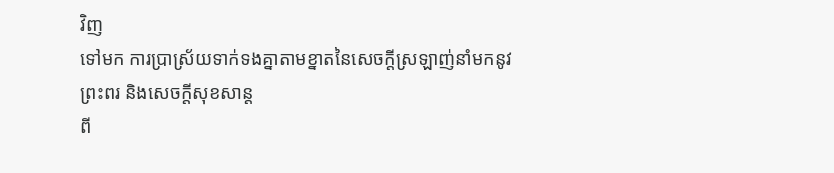វិញ
ទៅមក ការបា្រស្រ័យទាក់ទងគ្នាតាមខ្នាតនៃសេចក្តីស្រឡាញ់នាំមកនូវព្រះពរ និងសេចក្តីសុខសាន្ត
ពី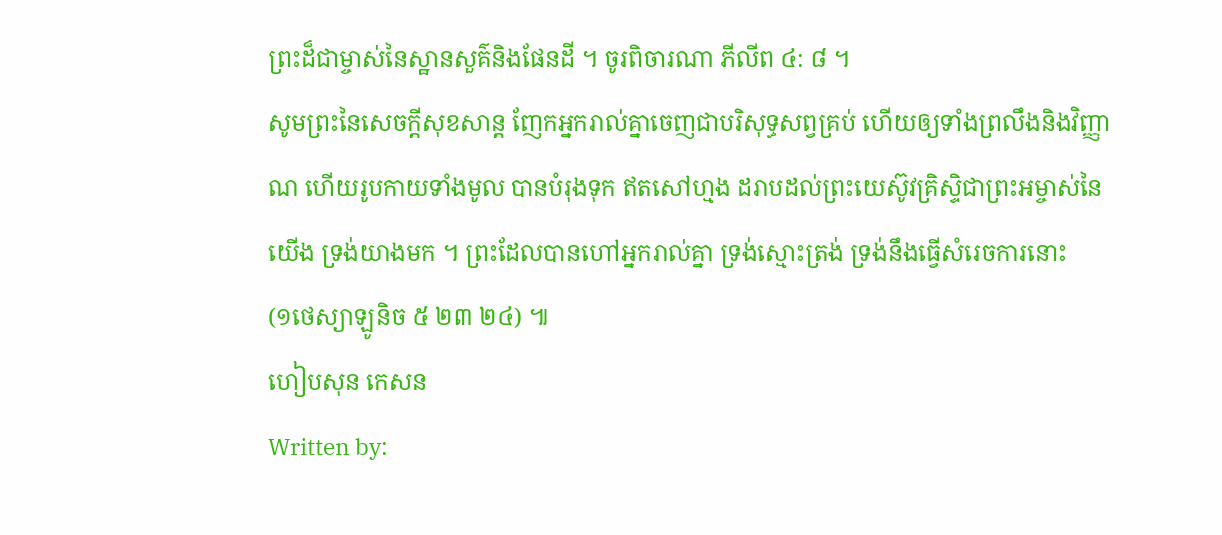ព្រះដ៏ជាម្ចាស់នៃស្ឋានសួគ៌និងផែនដី ។ ចូរពិចារណា ភីលីព ៤: ៨ ។
សូមព្រះនៃសេចក្តីសុខសាន្ត ញែកអ្នករាល់គ្នាចេញជាបរិសុទ្ធសព្វគ្រប់ ហើយឲ្យទាំងព្រលឹងនិងវិញ្ញា
ណ ហើយរូបកាយទាំងមូល បានបំរុងទុក ឥតសៅហ្មង ដរាបដល់ព្រះយេស៊ូវគ្រិសិ្ទជាព្រះអម្ចាស់នៃ
យើង ទ្រង់យាងមក ។ ព្រះដែលបានហៅអ្នករាល់គ្នា ទ្រង់ស្មោះត្រង់ ទ្រង់នឹងធ្វើសំរេចការនោះ
(១ថេស្យាឡូនិច ៥ ២៣ ២៤) ៕
ហៀបសុន កេសន
Written by: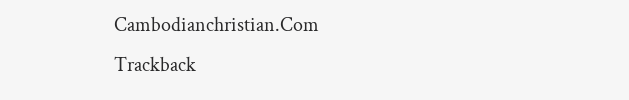Cambodianchristian.Com
Trackback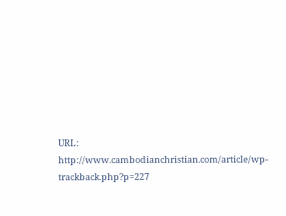URL: http://www.cambodianchristian.com/article/wp-trackback.php?p=227